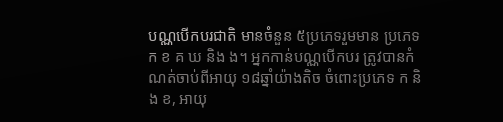បណ្ណបើកបរជាតិ មានចំនួន ៥ប្រភេទរួមមាន ប្រភេទ ក ខ គ ឃ និង ង។ អ្នកកាន់បណ្ណបើកបរ ត្រូវបានកំណត់ចាប់ពីអាយុ ១៨ឆ្នាំយ៉ាងតិច ចំពោះប្រភេទ ក និង ខ, អាយុ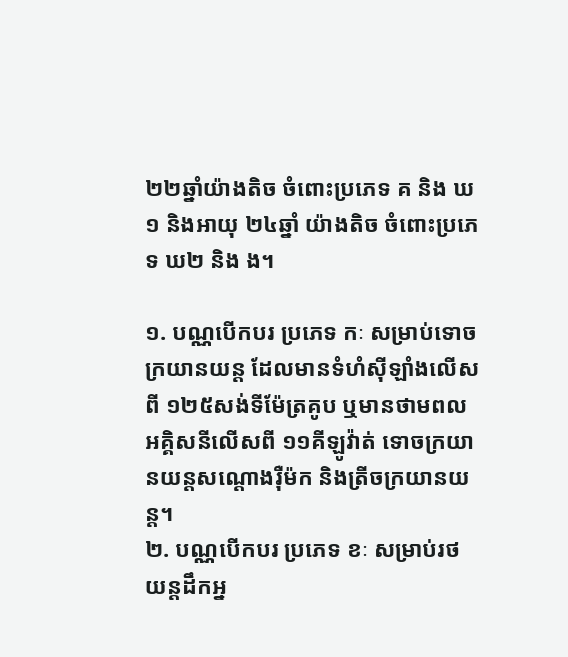២២ឆ្នាំយ៉ាងតិច ចំពោះប្រភេទ គ និង ឃ១ និងអាយុ ២៤ឆ្នាំ យ៉ាងតិច ចំពោះប្រភេទ ឃ២ និង ង។

១. បណ្ណបើកបរ ប្រភេទ កៈ សម្រាប់ទោចក្រយានយន្ត ដែលមានទំហំស៊ីឡាំងលើសពី ១២៥សង់ទីម៉ែត្រគូប ឬមានថាមពលអគ្គិសនីលើសពី ១១គីឡូវ៉ាត់ ទោចក្រយានយន្តសណ្តោងរ៉ឺម៉ក និងត្រីចក្រយានយន្ត។
២. បណ្ណបើកបរ ប្រភេទ ខៈ សម្រាប់រថយន្តដឹកអ្ន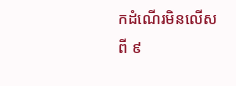កដំណើរមិនលើសពី ៩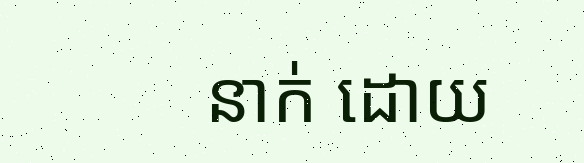នាក់ ដោយ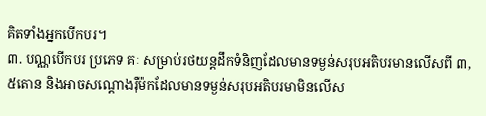គិតទាំងអ្នកបើកបរ។
៣. បណ្ណបើកបរ ប្រភេទ គៈ សម្រាប់រថយន្តដឹកទំនិញដែលមានទម្ងន់សរុបអតិបរមានលើសពី ៣,៥តោន និងអាចសណ្តោងរ៉ឺម៉កដែលមានទម្ងន់សរុបអតិបរមាមិនលើស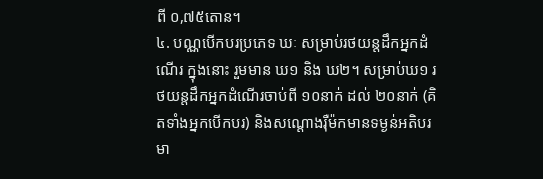ពី ០,៧៥តោន។
៤. បណ្ណបើកបរប្រភេទ ឃៈ សម្រាប់រថយន្តដឹកអ្នកដំណើរ ក្នុងនោះ រួមមាន ឃ១ និង ឃ២។ សម្រាប់ឃ១ រថយន្តដឹកអ្នកដំណើរចាប់ពី ១០នាក់ ដល់ ២០នាក់ (គិតទាំងអ្នកបើកបរ) និងសណ្តោងរ៉ឺម៉កមានទម្ងន់អតិបរមា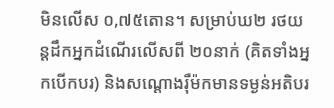មិនលើស ០,៧៥តោន។ សម្រាប់ឃ២ រថយន្តដឹកអ្នកដំណើរលើសពី ២០នាក់ (គិតទាំងអ្នកបើកបរ) និងសណ្តោងរ៉ឺម៉កមានទម្ងន់អតិបរ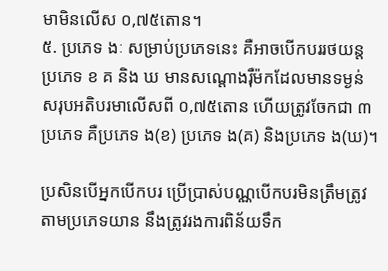មាមិនលើស ០,៧៥តោន។
៥. ប្រភេទ ងៈ សម្រាប់ប្រភេទនេះ គឺអាចបើកបររថយន្តប្រភេទ ខ គ និង ឃ មានសណ្តោងរ៉ឺម៉កដែលមានទម្ងន់សរុបអតិបរមាលើសពី ០,៧៥តោន ហើយត្រូវចែកជា ៣ប្រភេទ គឺប្រភេទ ង(ខ) ប្រភេទ ង(គ) និងប្រភេទ ង(ឃ)។

ប្រសិនបើអ្នកបើកបរ ប្រើប្រាស់បណ្ណបើកបរមិនត្រឹមត្រូវតាមប្រភេទយាន នឹងត្រូវរងការពិន័យទឹក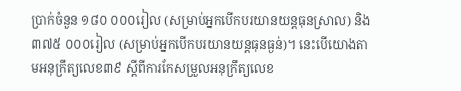ប្រាក់ចំនួន ១៨០ ០០០រៀល (សម្រាប់អ្នកបើកបរយានយន្តធុនស្រាល) និង ៣៧៥ ០០០រៀល (សម្រាប់អ្នកបើកបរយានយន្តធុនធ្ងន់)។ នេះបើយោងតាមអនុក្រឹត្យលេខ៣៩ ស្តីពីការកែសម្រួលអនុក្រឹត្យលេខ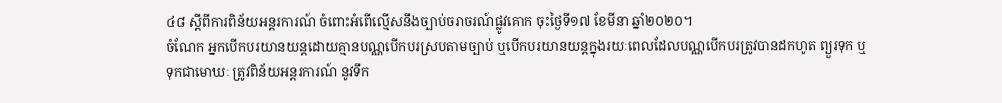៤៨ ស្តីពីការពិន័យអន្តរការណ៍ ចំពោះអំពើល្មើសនឹងច្បាប់ចរាចរណ៍ផ្លូវគោក ចុះថ្ងៃទី១៧ ខែមីនា ឆ្នាំ២០២០។
ចំណែក អ្នកបើកបរយានយន្តដោយគ្មានបណ្ណបើកបរស្របតាមច្បាប់ ឬបើកបរយានយន្តក្នុងរយៈពេលដែលបណ្ណបើកបរត្រូវបានដកហូត ព្យួរទុក ឬទុកជាមោឃៈ ត្រូវពិន័យអន្តរការណ៍ នូវទឹក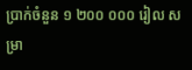ប្រាក់ចំនួន ១ ២០០ ០០០ រៀល សម្រា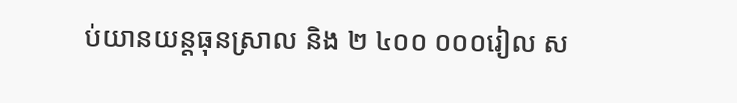ប់យានយន្តធុនស្រាល និង ២ ៤០០ ០០០រៀល ស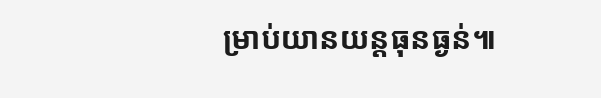ម្រាប់យានយន្តធុនធ្ងន់៕